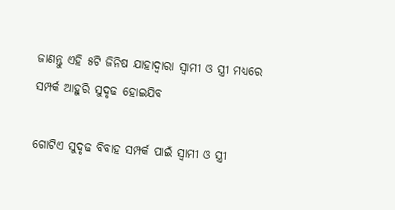ଜାଣନ୍ତୁ ଏହି ୫ଟି ଜିନିଷ ଯାହାଦ୍ୱାରା ସ୍ୱାମୀ ଓ ସ୍ତ୍ରୀ ମଧ୍ୟରେ ସମ୍ପର୍କ ଆହୁରି ସୁଦୃଢ ହୋଇଯିବ

ଗୋଟିଏ ସୁଦୃଢ ବିବାହ ସମ୍ପର୍କ ପାଇଁ ସ୍ୱାମୀ ଓ ସ୍ତ୍ରୀ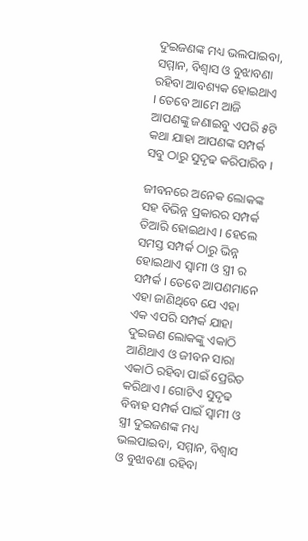ଦୁଇଜଣଙ୍କ ମଧ୍ୟ ଭଲପାଇବା, ସମ୍ମାନ, ବିଶ୍ୱାସ ଓ ବୁଝାବଣା ରହିବା ଆବଶ୍ୟକ ହୋଇଥାଏ । ତେବେ ଆମେ ଆଜି ଆପଣଙ୍କୁ ଜଣାଇବୁ ଏପରି ୫ଟି କଥା ଯାହା ଆପଣଙ୍କ ସମ୍ପର୍କ ସବୁ ଠାରୁ ସୁଦୃଢ କରିପାରିବ ।

ଜୀବନରେ ଅନେକ ଲୋକଙ୍କ ସହ ବିଭିନ୍ନ ପ୍ରକାରର ସମ୍ପର୍କ ତିଆରି ହୋଇଥାଏ । ହେଲେ ସମସ୍ତ ସମ୍ପର୍କ ଠାରୁ ଭିନ୍ନ ହୋଇଥାଏ ସ୍ୱାମୀ ଓ ସ୍ତ୍ରୀ ର ସମ୍ପର୍କ । ତେବେ ଆପଣମାନେ ଏହା ଜାଣିଥିବେ ଯେ ଏହା ଏକ ଏପରି ସମ୍ପର୍କ ଯାହା ଦୁଇଜଣ ଲୋକଙ୍କୁ ଏକାଠି ଆଣିଥାଏ ଓ ଜୀବନ ସାରା ଏକାଠି ରହିବା ପାଇଁ ପ୍ରେରିତ କରିଥାଏ । ଗୋଟିଏ ସୁଦୃଢ ବିବାହ ସମ୍ପର୍କ ପାଇଁ ସ୍ୱାମୀ ଓ ସ୍ତ୍ରୀ ଦୁଇଜଣଙ୍କ ମଧ୍ୟ ଭଲପାଇବା, ସମ୍ମାନ, ବିଶ୍ୱାସ ଓ ବୁଝାବଣା ରହିବା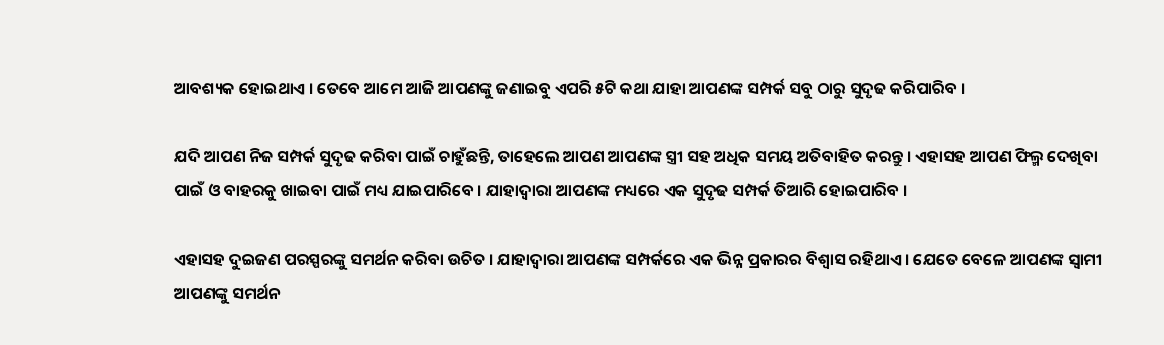ଆବଶ୍ୟକ ହୋଇଥାଏ । ତେବେ ଆମେ ଆଜି ଆପଣଙ୍କୁ ଜଣାଇବୁ ଏପରି ୫ଟି କଥା ଯାହା ଆପଣଙ୍କ ସମ୍ପର୍କ ସବୁ ଠାରୁ ସୁଦୃଢ କରିପାରିବ ।

ଯଦି ଆପଣ ନିଜ ସମ୍ପର୍କ ସୁଦୃଢ କରିବା ପାଇଁ ଚାହୁଁଛନ୍ତି, ତାହେଲେ ଆପଣ ଆପଣଙ୍କ ସ୍ତ୍ରୀ ସହ ଅଧିକ ସମୟ ଅତିବାହିତ କରନ୍ତୁ । ଏହାସହ ଆପଣ ଫିଲ୍ମ ଦେଖିବା ପାଇଁ ଓ ବାହରକୁ ଖାଇବା ପାଇଁ ମଧ୍ୟ ଯାଇପାରିବେ । ଯାହାଦ୍ୱାରା ଆପଣଙ୍କ ମଧ୍ୟରେ ଏକ ସୁଦୃଢ ସମ୍ପର୍କ ତିଆରି ହୋଇପାରିବ ।

ଏହାସହ ଦୁଇଜଣ ପରସ୍ପରଙ୍କୁ ସମର୍ଥନ କରିବା ଉଚିତ । ଯାହାଦ୍ୱାରା ଆପଣଙ୍କ ସମ୍ପର୍କରେ ଏକ ଭିନ୍ନ ପ୍ରକାରର ବିଶ୍ୱାସ ରହିଥାଏ । ଯେତେ ବେଳେ ଆପଣଙ୍କ ସ୍ୱାମୀ ଆପଣଙ୍କୁ ସମର୍ଥନ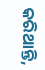କରିଥାନ୍ତି,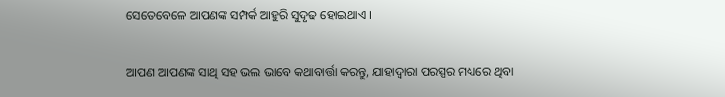ସେତେବେଳେ ଆପଣଙ୍କ ସମ୍ପର୍କ ଆହୁରି ସୁଦୃଢ ହୋଇଥାଏ ।

ଆପଣ ଆପଣଙ୍କ ସାଥି ସହ ଭଲ ଭାବେ କଥାବାର୍ତ୍ତା କରନ୍ତୁ, ଯାହାଦ୍ୱାରା ପରସ୍ପର ମଧ୍ୟରେ ଥିବା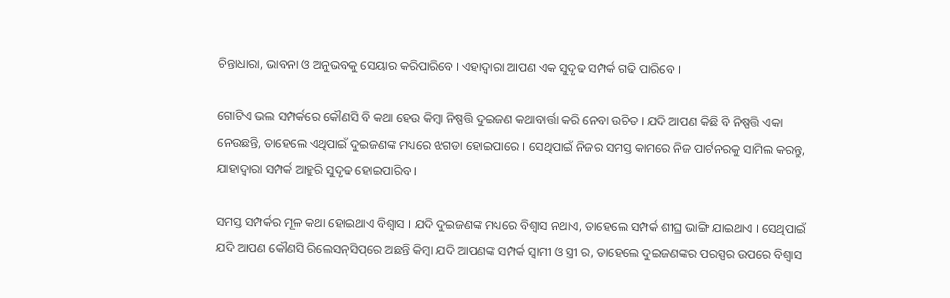ଚିନ୍ତାଧାରା, ଭାବନା ଓ ଅନୁଭବକୁ ସେୟାର କରିପାରିବେ । ଏହାଦ୍ୱାରା ଆପଣ ଏକ ସୁଦୃଢ ସମ୍ପର୍କ ଗଢି ପାରିବେ ।

ଗୋଟିଏ ଭଲ ସମ୍ପର୍କରେ କୌଣସି ବି କଥା ହେଉ କିମ୍ବା ନିଷ୍ପତ୍ତି ଦୁଇଜଣ କଥାବାର୍ତ୍ତା କରି ନେବା ଉଚିତ । ଯଦି ଆପଣ କିଛି ବି ନିଷ୍ପତ୍ତି ଏକା ନେଉଛନ୍ତି, ତାହେଲେ ଏଥିପାଇଁ ଦୁଇଜଣଙ୍କ ମଧ୍ୟରେ ଝଗଡା ହୋଇପାରେ । ସେଥିପାଇଁ ନିଜର ସମସ୍ତ କାମରେ ନିଜ ପାର୍ଟନରକୁ ସାମିଲ କରନ୍ତୁ, ଯାହାଦ୍ୱାରା ସମ୍ପର୍କ ଆହୁରି ସୁଦୃଢ ହୋଇପାରିବ ।

ସମସ୍ତ ସମ୍ପର୍କର ମୂଳ କଥା ହୋଇଥାଏ ବିଶ୍ୱାସ । ଯଦି ଦୁଇଜଣଙ୍କ ମଧ୍ୟରେ ବିଶ୍ୱାସ ନଥାଏ, ତାହେଲେ ସମ୍ପର୍କ ଶୀଘ୍ର ଭାଙ୍ଗି ଯାଇଥାଏ । ସେଥିପାଇଁ ଯଦି ଆପଣ କୌଣସି ରିଲେସନ୍‌ସିପ୍‌ରେ ଅଛନ୍ତି କିମ୍ବା ଯଦି ଆପଣଙ୍କ ସମ୍ପର୍କ ସ୍ୱାମୀ ଓ ସ୍ତ୍ରୀ ର, ତାହେଲେ ଦୁଇଜଣଙ୍କର ପରସ୍ପର ଉପରେ ବିଶ୍ୱାସ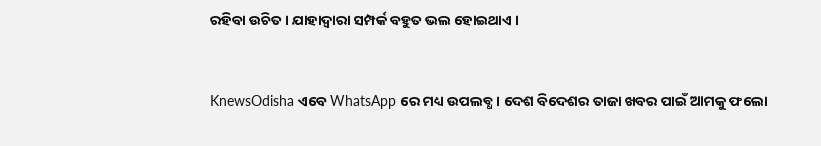ରହିବା ଉଚିତ । ଯାହାଦ୍ୱାରା ସମ୍ପର୍କ ବହୁତ ଭଲ ହୋଇଥାଏ ।


KnewsOdisha ଏବେ WhatsApp ରେ ମଧ୍ୟ ଉପଲବ୍ଧ । ଦେଶ ବିଦେଶର ତାଜା ଖବର ପାଇଁ ଆମକୁ ଫଲୋ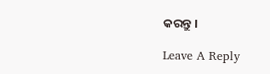କରନ୍ତୁ ।

Leave A Reply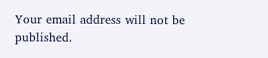Your email address will not be published.